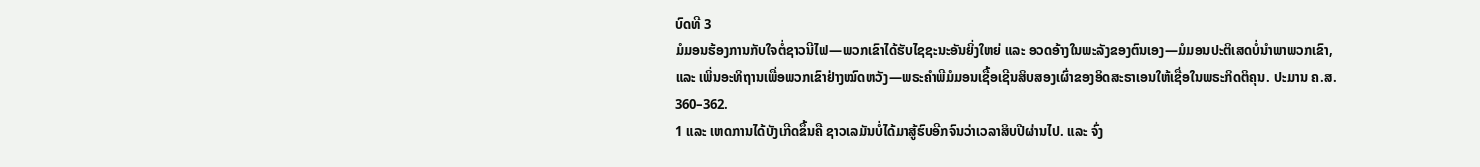ບົດທີ 3
ມໍມອນຮ້ອງການກັບໃຈຕໍ່ຊາວນີໄຟ—ພວກເຂົາໄດ້ຮັບໄຊຊະນະອັນຍິ່ງໃຫຍ່ ແລະ ອວດອ້າງໃນພະລັງຂອງຕົນເອງ—ມໍມອນປະຕິເສດບໍ່ນຳພາພວກເຂົາ, ແລະ ເພິ່ນອະທິຖານເພື່ອພວກເຂົາຢ່າງໝົດຫວັງ—ພຣະຄຳພີມໍມອນເຊື້ອເຊີນສິບສອງເຜົ່າຂອງອິດສະຣາເອນໃຫ້ເຊື່ອໃນພຣະກິດຕິຄຸນ. ປະມານ ຄ.ສ. 360–362.
1 ແລະ ເຫດການໄດ້ບັງເກີດຂຶ້ນຄື ຊາວເລມັນບໍ່ໄດ້ມາສູ້ຮົບອີກຈົນວ່າເວລາສິບປີຜ່ານໄປ. ແລະ ຈົ່ງ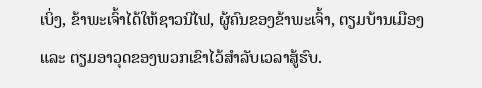ເບິ່ງ, ຂ້າພະເຈົ້າໄດ້ໃຫ້ຊາວນີໄຟ, ຜູ້ຄົນຂອງຂ້າພະເຈົ້າ, ຕຽມບ້ານເມືອງ ແລະ ຕຽມອາວຸດຂອງພວກເຂົາໄວ້ສຳລັບເວລາສູ້ຮົບ.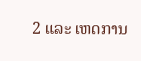2 ແລະ ເຫດການ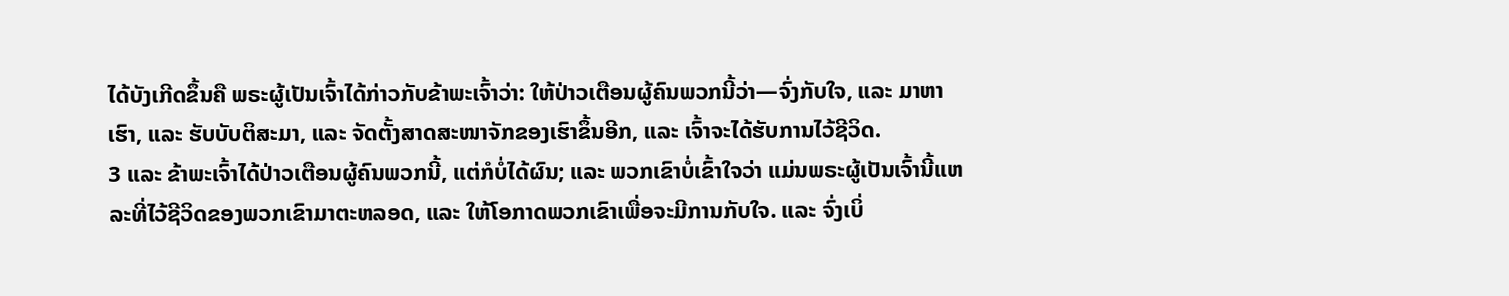ໄດ້ບັງເກີດຂຶ້ນຄື ພຣະຜູ້ເປັນເຈົ້າໄດ້ກ່າວກັບຂ້າພະເຈົ້າວ່າ: ໃຫ້ປ່າວເຕືອນຜູ້ຄົນພວກນີ້ວ່າ—ຈົ່ງກັບໃຈ, ແລະ ມາຫາເຮົາ, ແລະ ຮັບບັບຕິສະມາ, ແລະ ຈັດຕັ້ງສາດສະໜາຈັກຂອງເຮົາຂຶ້ນອີກ, ແລະ ເຈົ້າຈະໄດ້ຮັບການໄວ້ຊີວິດ.
3 ແລະ ຂ້າພະເຈົ້າໄດ້ປ່າວເຕືອນຜູ້ຄົນພວກນີ້, ແຕ່ກໍບໍ່ໄດ້ຜົນ; ແລະ ພວກເຂົາບໍ່ເຂົ້າໃຈວ່າ ແມ່ນພຣະຜູ້ເປັນເຈົ້ານີ້ແຫລະທີ່ໄວ້ຊີວິດຂອງພວກເຂົາມາຕະຫລອດ, ແລະ ໃຫ້ໂອກາດພວກເຂົາເພື່ອຈະມີການກັບໃຈ. ແລະ ຈົ່ງເບິ່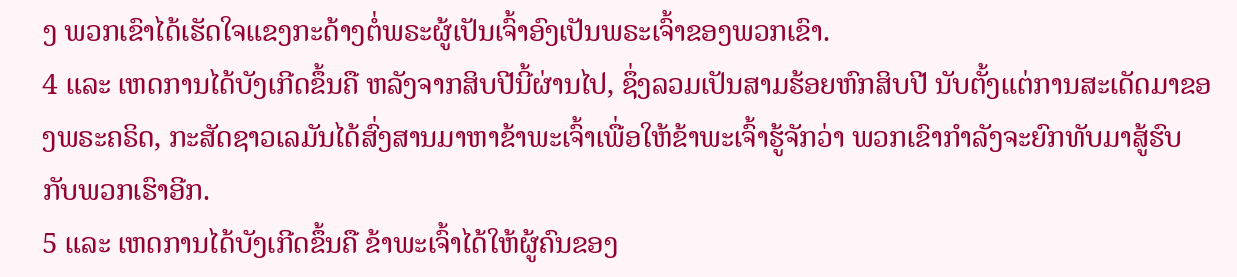ງ ພວກເຂົາໄດ້ເຮັດໃຈແຂງກະດ້າງຕໍ່ພຣະຜູ້ເປັນເຈົ້າອົງເປັນພຣະເຈົ້າຂອງພວກເຂົາ.
4 ແລະ ເຫດການໄດ້ບັງເກີດຂຶ້ນຄື ຫລັງຈາກສິບປີນີ້ຜ່ານໄປ, ຊຶ່ງລວມເປັນສາມຮ້ອຍຫົກສິບປີ ນັບຕັ້ງແຕ່ການສະເດັດມາຂອງພຣະຄຣິດ, ກະສັດຊາວເລມັນໄດ້ສົ່ງສານມາຫາຂ້າພະເຈົ້າເພື່ອໃຫ້ຂ້າພະເຈົ້າຮູ້ຈັກວ່າ ພວກເຂົາກຳລັງຈະຍົກທັບມາສູ້ຮົບກັບພວກເຮົາອີກ.
5 ແລະ ເຫດການໄດ້ບັງເກີດຂຶ້ນຄື ຂ້າພະເຈົ້າໄດ້ໃຫ້ຜູ້ຄົນຂອງ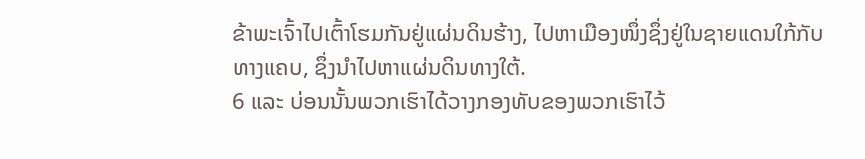ຂ້າພະເຈົ້າໄປເຕົ້າໂຮມກັນຢູ່ແຜ່ນດິນຮ້າງ, ໄປຫາເມືອງໜຶ່ງຊຶ່ງຢູ່ໃນຊາຍແດນໃກ້ກັບທາງແຄບ, ຊຶ່ງນຳໄປຫາແຜ່ນດິນທາງໃຕ້.
6 ແລະ ບ່ອນນັ້ນພວກເຮົາໄດ້ວາງກອງທັບຂອງພວກເຮົາໄວ້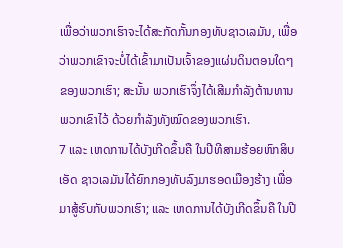ເພື່ອວ່າພວກເຮົາຈະໄດ້ສະກັດກັ້ນກອງທັບຊາວເລມັນ, ເພື່ອວ່າພວກເຂົາຈະບໍ່ໄດ້ເຂົ້າມາເປັນເຈົ້າຂອງແຜ່ນດິນຕອນໃດໆຂອງພວກເຮົາ; ສະນັ້ນ ພວກເຮົາຈຶ່ງໄດ້ເສີມກຳລັງຕ້ານທານພວກເຂົາໄວ້ ດ້ວຍກຳລັງທັງໝົດຂອງພວກເຮົາ.
7 ແລະ ເຫດການໄດ້ບັງເກີດຂຶ້ນຄື ໃນປີທີສາມຮ້ອຍຫົກສິບເອັດ ຊາວເລມັນໄດ້ຍົກກອງທັບລົງມາຮອດເມືອງຮ້າງ ເພື່ອມາສູ້ຮົບກັບພວກເຮົາ; ແລະ ເຫດການໄດ້ບັງເກີດຂຶ້ນຄື ໃນປີ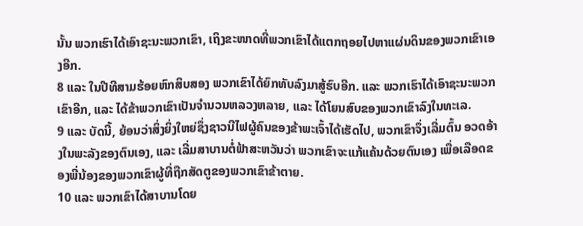ນັ້ນ ພວກເຮົາໄດ້ເອົາຊະນະພວກເຂົາ, ເຖິງຂະໜາດທີ່ພວກເຂົາໄດ້ແຕກຖອຍໄປຫາແຜ່ນດິນຂອງພວກເຂົາເອງອີກ.
8 ແລະ ໃນປີທີສາມຮ້ອຍຫົກສິບສອງ ພວກເຂົາໄດ້ຍົກທັບລົງມາສູ້ຮົບອີກ. ແລະ ພວກເຮົາໄດ້ເອົາຊະນະພວກເຂົາອີກ, ແລະ ໄດ້ຂ້າພວກເຂົາເປັນຈຳນວນຫລວງຫລາຍ, ແລະ ໄດ້ໂຍນສົບຂອງພວກເຂົາລົງໃນທະເລ.
9 ແລະ ບັດນີ້, ຍ້ອນວ່າສິ່ງຍິ່ງໃຫຍ່ຊຶ່ງຊາວນີໄຟຜູ້ຄົນຂອງຂ້າພະເຈົ້າໄດ້ເຮັດໄປ, ພວກເຂົາຈຶ່ງເລີ່ມຕົ້ນ ອວດອ້າງໃນພະລັງຂອງຕົນເອງ, ແລະ ເລີ່ມສາບານຕໍ່ຟ້າສະຫວັນວ່າ ພວກເຂົາຈະແກ້ແຄ້ນດ້ວຍຕົນເອງ ເພື່ອເລືອດຂອງພີ່ນ້ອງຂອງພວກເຂົາຜູ້ທີ່ຖືກສັດຕູຂອງພວກເຂົາຂ້າຕາຍ.
10 ແລະ ພວກເຂົາໄດ້ສາບານໂດຍ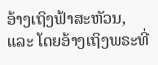ອ້າງເຖິງຟ້າສະຫັວນ, ແລະ ໂດຍອ້າງເຖິງພຣະທີ່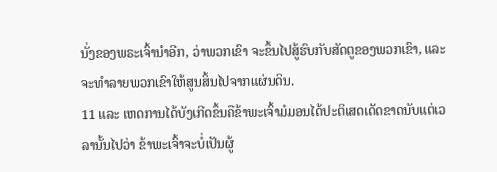ນັ່ງຂອງພຣະເຈົ້ານຳອີກ, ວ່າພວກເຂົາ ຈະຂຶ້ນໄປສູ້ຮົບກັບສັດຕູຂອງພວກເຂົາ, ແລະ ຈະທຳລາຍພວກເຂົາໃຫ້ສູນສິ້ນໄປຈາກແຜ່ນດິນ.
11 ແລະ ເຫດການໄດ້ບັງເກີດຂຶ້ນຄືຂ້າພະເຈົ້າມໍມອນໄດ້ປະຕິເສດເດັດຂາດນັບແຕ່ເວລານັ້ນໄປວ່າ ຂ້າພະເຈົ້າຈະບໍ່ເປັນຜູ້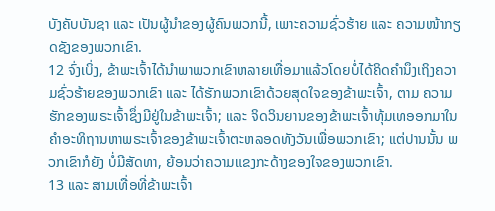ບັງຄັບບັນຊາ ແລະ ເປັນຜູ້ນຳຂອງຜູ້ຄົນພວກນີ້, ເພາະຄວາມຊົ່ວຮ້າຍ ແລະ ຄວາມໜ້າກຽດຊັງຂອງພວກເຂົາ.
12 ຈົ່ງເບິ່ງ, ຂ້າພະເຈົ້າໄດ້ນຳພາພວກເຂົາຫລາຍເທື່ອມາແລ້ວໂດຍບໍ່ໄດ້ຄິດຄຳນຶງເຖິງຄວາມຊົ່ວຮ້າຍຂອງພວກເຂົາ ແລະ ໄດ້ຮັກພວກເຂົາດ້ວຍສຸດໃຈຂອງຂ້າພະເຈົ້າ, ຕາມ ຄວາມຮັກຂອງພຣະເຈົ້າຊຶ່ງມີຢູ່ໃນຂ້າພະເຈົ້າ; ແລະ ຈິດວິນຍານຂອງຂ້າພະເຈົ້າທຸ້ມເທອອກມາໃນຄຳອະທິຖານຫາພຣະເຈົ້າຂອງຂ້າພະເຈົ້າຕະຫລອດທັງວັນເພື່ອພວກເຂົາ; ແຕ່ປານນັ້ນ ພວກເຂົາກໍຍັງ ບໍ່ມີສັດທາ, ຍ້ອນວ່າຄວາມແຂງກະດ້າງຂອງໃຈຂອງພວກເຂົາ.
13 ແລະ ສາມເທື່ອທີ່ຂ້າພະເຈົ້າ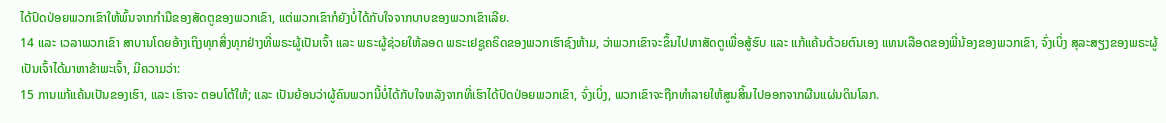ໄດ້ປົດປ່ອຍພວກເຂົາໃຫ້ພົ້ນຈາກກຳມືຂອງສັດຕູຂອງພວກເຂົາ, ແຕ່ພວກເຂົາກໍຍັງບໍ່ໄດ້ກັບໃຈຈາກບາບຂອງພວກເຂົາເລີຍ.
14 ແລະ ເວລາພວກເຂົາ ສາບານໂດຍອ້າງເຖິງທຸກສິ່ງທຸກຢ່າງທີ່ພຣະຜູ້ເປັນເຈົ້າ ແລະ ພຣະຜູ້ຊ່ວຍໃຫ້ລອດ ພຣະເຢຊູຄຣິດຂອງພວກເຮົາຊົງຫ້າມ, ວ່າພວກເຂົາຈະຂຶ້ນໄປຫາສັດຕູເພື່ອສູ້ຮົບ ແລະ ແກ້ແຄ້ນດ້ວຍຕົນເອງ ແທນເລືອດຂອງພີ່ນ້ອງຂອງພວກເຂົາ, ຈົ່ງເບິ່ງ ສຸລະສຽງຂອງພຣະຜູ້ເປັນເຈົ້າໄດ້ມາຫາຂ້າພະເຈົ້າ, ມີຄວາມວ່າ:
15 ການແກ້ແຄ້ນເປັນຂອງເຮົາ, ແລະ ເຮົາຈະ ຕອບໂຕ້ໃຫ້; ແລະ ເປັນຍ້ອນວ່າຜູ້ຄົນພວກນີ້ບໍ່ໄດ້ກັບໃຈຫລັງຈາກທີ່ເຮົາໄດ້ປົດປ່ອຍພວກເຂົາ, ຈົ່ງເບິ່ງ, ພວກເຂົາຈະຖືກທຳລາຍໃຫ້ສູນສິ້ນໄປອອກຈາກຜືນແຜ່ນດິນໂລກ.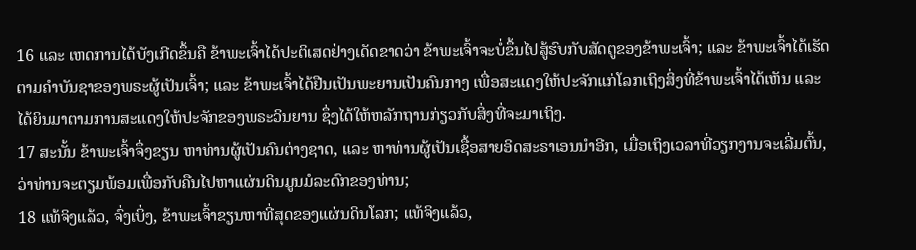16 ແລະ ເຫດການໄດ້ບັງເກີດຂຶ້ນຄື ຂ້າພະເຈົ້າໄດ້ປະຕິເສດຢ່າງເດັດຂາດວ່າ ຂ້າພະເຈົ້າຈະບໍ່ຂຶ້ນໄປສູ້ຮົບກັບສັດຕູຂອງຂ້າພະເຈົ້າ; ແລະ ຂ້າພະເຈົ້າໄດ້ເຮັດຕາມຄຳບັນຊາຂອງພຣະຜູ້ເປັນເຈົ້າ; ແລະ ຂ້າພະເຈົ້າໄດ້ຢືນເປັນພະຍານເປັນຄົນກາງ ເພື່ອສະແດງໃຫ້ປະຈັກແກ່ໂລກເຖິງສິ່ງທີ່ຂ້າພະເຈົ້າໄດ້ເຫັນ ແລະ ໄດ້ຍິນມາຕາມການສະແດງໃຫ້ປະຈັກຂອງພຣະວິນຍານ ຊຶ່ງໄດ້ໃຫ້ຫລັກຖານກ່ຽວກັບສິ່ງທີ່ຈະມາເຖິງ.
17 ສະນັ້ນ ຂ້າພະເຈົ້າຈຶ່ງຂຽນ ຫາທ່ານຜູ້ເປັນຄົນຕ່າງຊາດ, ແລະ ຫາທ່ານຜູ້ເປັນເຊື້ອສາຍອິດສະຣາເອນນຳອີກ, ເມື່ອເຖິງເວລາທີ່ວຽກງານຈະເລີ່ມຕົ້ນ, ວ່າທ່ານຈະຕຽມພ້ອມເພື່ອກັບຄືນໄປຫາແຜ່ນດິນມູນມໍລະດົກຂອງທ່ານ;
18 ແທ້ຈິງແລ້ວ, ຈົ່ງເບິ່ງ, ຂ້າພະເຈົ້າຂຽນຫາທີ່ສຸດຂອງແຜ່ນດິນໂລກ; ແທ້ຈິງແລ້ວ,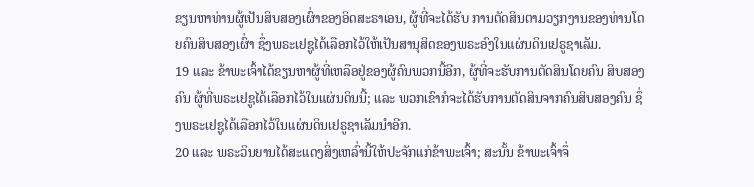ຂຽນຫາທ່ານຜູ້ເປັນສິບສອງເຜົ່າຂອງອິດສະຣາເອນ, ຜູ້ທີ່ຈະໄດ້ຮັບ ການຕັດສິນຕາມວຽກງານຂອງທ່ານໂດຍຄົນສິບສອງເຜົ່າ ຊຶ່ງພຣະເຢຊູໄດ້ເລືອກໄວ້ໃຫ້ເປັນສານຸສິດຂອງພຣະອົງໃນແຜ່ນດິນເຢຣູຊາເລັມ.
19 ແລະ ຂ້າພະເຈົ້າໄດ້ຂຽນຫາຜູ້ທີ່ເຫລືອຢູ່ຂອງຜູ້ຄົນພວກນີ້ອີກ, ຜູ້ທີ່ຈະຮັບການຕັດສິນໂດຍຄົນ ສິບສອງຄົນ ຜູ້ທີ່ພຣະເຢຊູໄດ້ເລືອກໄວ້ໃນແຜ່ນດິນນີ້; ແລະ ພວກເຂົາກໍຈະໄດ້ຮັບການຕັດສິນຈາກຄົນສິບສອງຄົນ ຊຶ່ງພຣະເຢຊູໄດ້ເລືອກໄວ້ໃນແຜ່ນດິນເຢຣູຊາເລັມນຳອີກ.
20 ແລະ ພຣະວິນຍານໄດ້ສະແດງສິ່ງເຫລົ່ານີ້ໃຫ້ປະຈັກແກ່ຂ້າພະເຈົ້າ; ສະນັ້ນ ຂ້າພະເຈົ້າຈຶ່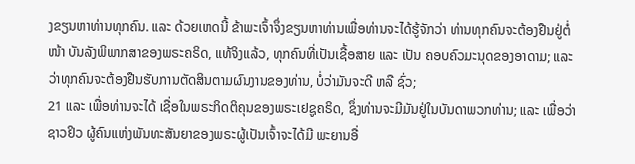ງຂຽນຫາທ່ານທຸກຄົນ. ແລະ ດ້ວຍເຫດນີ້ ຂ້າພະເຈົ້າຈຶ່ງຂຽນຫາທ່ານເພື່ອທ່ານຈະໄດ້ຮູ້ຈັກວ່າ ທ່ານທຸກຄົນຈະຕ້ອງຢືນຢູ່ຕໍ່ໜ້າ ບັນລັງພິພາກສາຂອງພຣະຄຣິດ, ແທ້ຈິງແລ້ວ, ທຸກຄົນທີ່ເປັນເຊື້ອສາຍ ແລະ ເປັນ ຄອບຄົວມະນຸດຂອງອາດາມ; ແລະ ວ່າທຸກຄົນຈະຕ້ອງຢືນຮັບການຕັດສິນຕາມຜົນງານຂອງທ່ານ, ບໍ່ວ່າມັນຈະດີ ຫລື ຊົ່ວ;
21 ແລະ ເພື່ອທ່ານຈະໄດ້ ເຊື່ອໃນພຣະກິດຕິຄຸນຂອງພຣະເຢຊູຄຣິດ, ຊຶ່ງທ່ານຈະມີມັນຢູ່ໃນບັນດາພວກທ່ານ; ແລະ ເພື່ອວ່າ ຊາວຢິວ ຜູ້ຄົນແຫ່ງພັນທະສັນຍາຂອງພຣະຜູ້ເປັນເຈົ້າຈະໄດ້ມີ ພະຍານອື່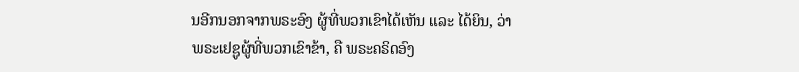ນອີກນອກຈາກພຣະອົງ ຜູ້ທີ່ພວກເຂົາໄດ້ເຫັນ ແລະ ໄດ້ຍິນ, ວ່າພຣະເຢຊູຜູ້ທີ່ພວກເຂົາຂ້າ, ຄື ພຣະຄຣິດອົງ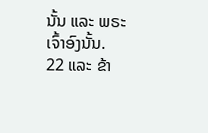ນັ້ນ ແລະ ພຣະເຈົ້າອົງນັ້ນ.
22 ແລະ ຂ້າ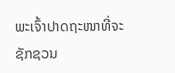ພະເຈົ້າປາດຖະໜາທີ່ຈະຊັກຊວນ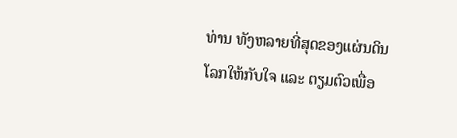ທ່ານ ທັງຫລາຍທີ່ສຸດຂອງແຜ່ນດິນໂລກໃຫ້ກັບໃຈ ແລະ ຕຽມຕົວເພື່ອ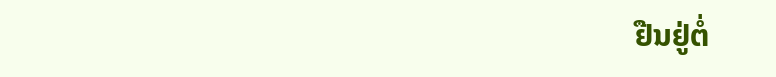ຢືນຢູ່ຕໍ່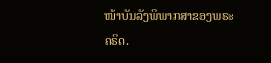ໜ້າບັນລັງພິພາກສາຂອງພຣະຄຣິດ.